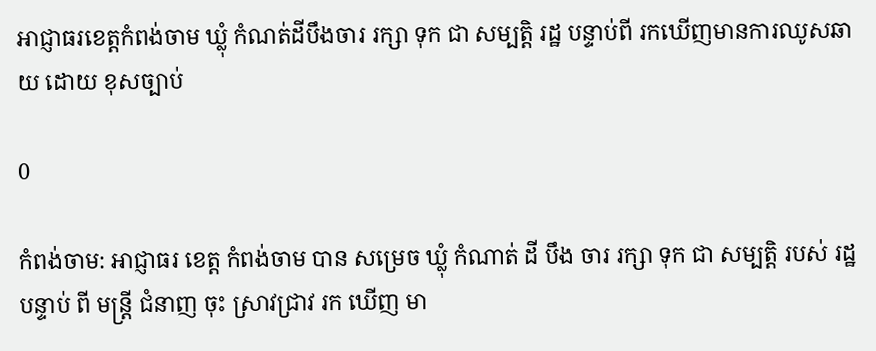អាជ្ញាធរខេត្តកំពង់ចាម ឃ្លុំ កំណត់ដីបឹងចារ រក្សា ទុក ជា សម្បត្តិ រដ្ឋ បន្ទាប់ពី រកឃើញមានការឈូសឆាយ ដោយ ខុសច្បាប់

0

កំពង់ចាម: អាជ្ញាធរ ខេត្ត កំពង់ចាម បាន សម្រេច ឃ្លុំ កំណាត់ ដី បឹង ចារ រក្សា ទុក ជា សម្បត្តិ របស់ រដ្ឋ បន្ទាប់ ពី មន្ត្រី ជំនាញ ចុះ ស្រាវជ្រាវ រក ឃើញ មា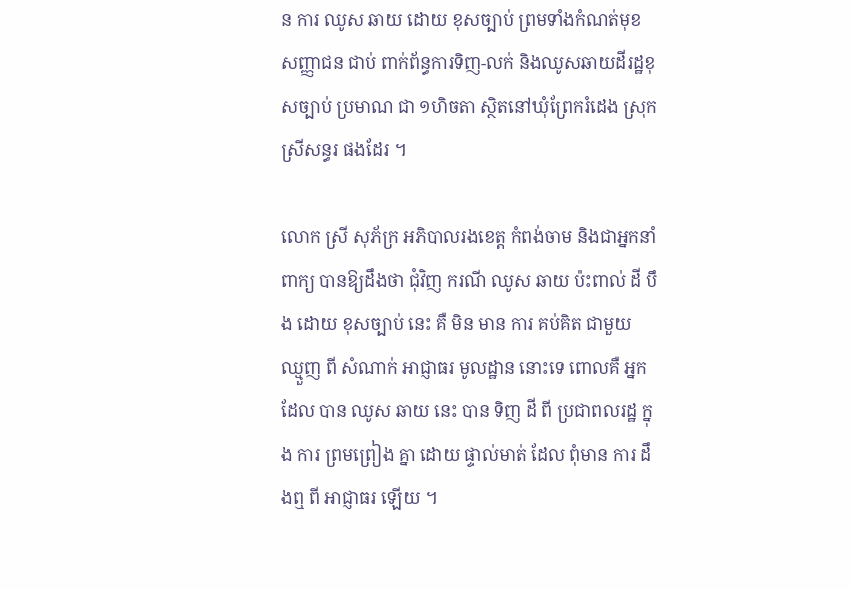ន ការ ឈូស ឆាយ ដោយ ខុសច្បាប់ ព្រមទាំងកំណត់មុខសញ្ញាជន ជាប់ ពាក់ព័ន្ធការទិញ-លក់ និងឈូសឆាយដីរដ្ឋខុសច្បាប់ ប្រមាណ ជា ១ហិចតា ស្ថិតនៅឃុំព្រែករំដេង ស្រុកស្រីសន្ធរ ផងដែរ ។

លោក ស្រី សុភ័ក្រ អភិបាលរងខេត្ត កំពង់ចាម និងជាអ្នកនាំពាក្យ បានឱ្យដឹងថា ជុំវិញ ករណី ឈូស ឆាយ ប៉ះពាល់ ដី បឹង ដោយ ខុសច្បាប់ នេះ គឺ មិន មាន ការ គប់គិត ជាមួយ ឈ្មួញ ពី សំណាក់ អាជ្ញាធរ មូលដ្ឋាន នោះទេ ពោលគឺ អ្នក ដែល បាន ឈូស ឆាយ នេះ បាន ទិញ ដី ពី ប្រជាពលរដ្ឋ ក្នុង ការ ព្រមព្រៀង គ្នា ដោយ ផ្ទាល់មាត់ ដែល ពុំមាន ការ ដឹងឮ ពី អាជ្ញាធរ ឡើយ ។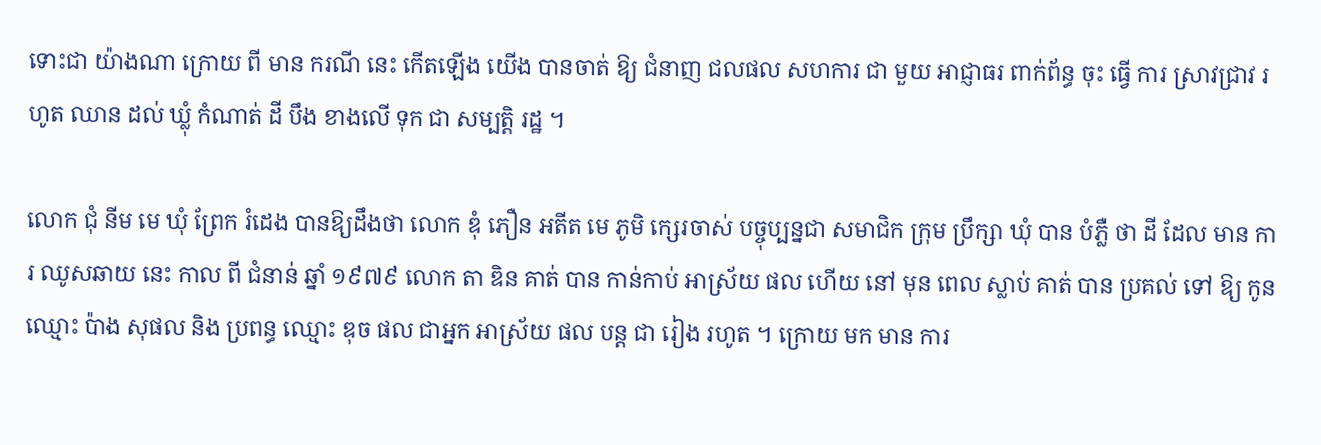ទោះជា យ៉ាងណា ក្រោយ ពី មាន ករណី នេះ កេីតឡេីង យេីង បានចាត់ ឱ្យ ជំនាញ ជលផល សហការ ជា មួយ អាជ្ញាធរ ពាក់ព័ន្ធ ចុះ ធ្វើ ការ ស្រាវជ្រាវ រហូត ឈាន ដល់ ឃ្លុំ កំណាត់ ដី បឹង ខាងលើ ទុក ជា សម្បត្តិ រដ្ឋ ។

លោក ជុំ នីម មេ ឃុំ ព្រែក រំដេង បានឱ្យដឹងថា លោក ឌុំ ភឿន អតីត មេ ភូមិ ក្សេរចាស់ បច្ចុប្បន្នជា សមាជិក ក្រុម ប្រឹក្សា ឃុំ បាន បំភ្លឺ ថា ដី ដែល មាន ការ ឈូសឆាយ នេះ កាល ពី ជំនាន់ ឆ្នាំ ១៩៧៩ លោក តា ឌិន គាត់ បាន កាន់កាប់ អាស្រ័យ ផល ហើយ នៅ មុន ពេល ស្លាប់ គាត់ បាន ប្រគល់ ទៅ ឱ្យ កូន ឈ្មោះ ប៉ាង សុផល និង ប្រពន្ធ ឈ្មោះ ឌុច ផល ជាអ្នក អាស្រ័យ ផល បន្ត ជា រៀង រហូត ។ ក្រោយ មក មាន ការ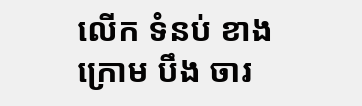លេីក ទំនប់ ខាង ក្រោម បឹង ចារ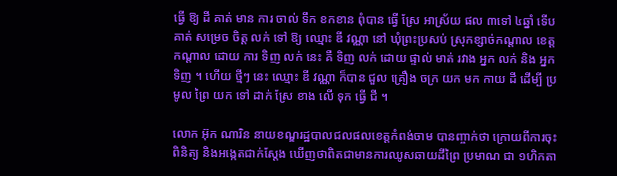ធ្វើ ឱ្យ ដី គាត់ មាន ការ ចាល់ ទឹក ខកខាន ពុំបាន ធ្វើ ស្រែ អាស្រ័យ ផល ៣ទៅ ៤ឆ្នាំ ទេីបគាត់ សម្រេច ចិត្ត លក់ ទៅ ឱ្យ ឈ្មោះ ឌី វណ្ណា នៅ ឃុំព្រះប្រសប់ ស្រុកខ្សាច់កណ្ដាល ខេត្តកណ្ដាល ដោយ ការ ទិញ លក់ នេះ គឺ ទិញ លក់ ដោយ ផ្ទាល់ មាត់ រវាង អ្នក លក់ និង អ្នក ទិញ ។ ហើយ ថ្មីៗ នេះ ឈ្មោះ ឌី វណ្ណា ក៏បាន ជួល គ្រឿង ចក្រ យក មក កាយ ដី ដេីម្បី ប្រមូល ព្រៃ យក ទៅ ដាក់ ស្រែ ខាង លើ ទុក ធ្វើ ជី ។

លោក អ៊ុក ណារិន នាយខណ្ឌរដ្ឋបាលជលផលខេត្តកំពង់ចាម បានញ្ចាក់ថា ក្រោយពីការចុះពិនិត្យ និងអង្កេតជាក់ស្ដែង ឃើញថាពិតជាមានការឈូសឆាយដីព្រៃ ប្រមាណ ជា ១ហិកតា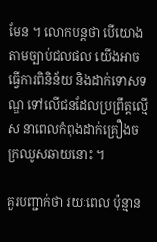មែន ។ លោកបន្តថា បើយោងតាមច្បាប់ជលផល យើងអាចធ្វើការពិនិន័យ និងដាក់ទោសទណ្ឌ ទៅលើជនដែលប្រព្រឹត្តល្មើស នាពេលកំពុងដាក់គ្រឿងចក្រឈូសឆាយនោះ ។

គួរបញ្ជាក់ថា រយៈពេល ប៉ុន្មាន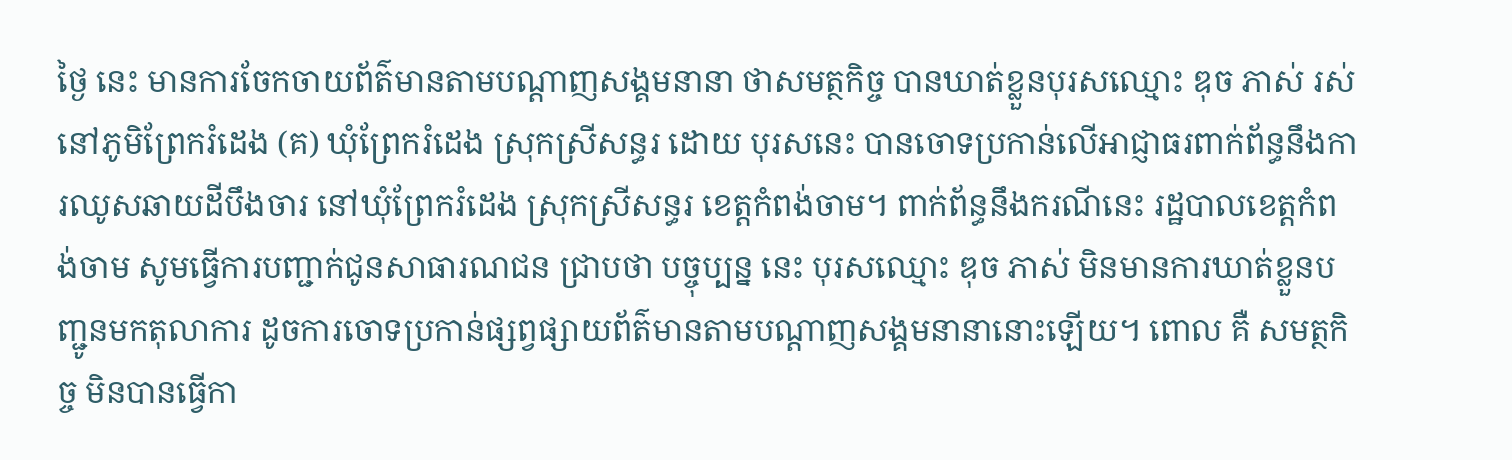ថ្ងៃ នេះ មានការចែកចាយព័ត៌មានតាមបណ្ដាញសង្គមនានា ថាសមត្ថកិច្ច បានឃាត់ខ្លួនបុរសឈ្មោះ ឌុច ភាស់ រស់នៅភូមិព្រែករំដេង (គ) ឃុំព្រែករំដេង ស្រុកស្រីសន្ធរ ដោយ បុរសនេះ បានចោទប្រកាន់លើអាជ្ញាធរពាក់ព័ន្ធនឹងការឈូសឆាយដីបឹងចារ នៅឃុំព្រែករំដេង ស្រុកស្រីសន្ធរ ខេត្តកំពង់ចាម។ ពាក់ព័ន្ធនឹងករណីនេះ រដ្ឋបាលខេត្តកំពង់ចាម សូមធ្វើការបញ្ជាក់ជូនសាធារណជន ជ្រាបថា បច្ចុប្បន្ន នេះ បុរសឈ្មោះ ឌុច ភាស់ មិនមានការឃាត់ខ្លួនបញ្ជូនមកតុលាការ ដូចការចោទប្រកាន់ផ្សព្វផ្សាយព័ត៌មានតាមបណ្តាញសង្គមនានានោះឡើយ។ ពោល គឺ សមត្ថកិច្ច មិនបានធ្វើកា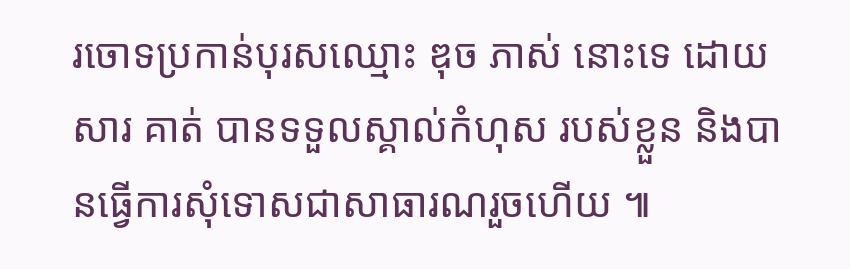រចោទប្រកាន់បុរសឈ្មោះ ឌុច ភាស់ នោះទេ ដោយសារ គាត់ បានទទួលស្គាល់កំហុស របស់ខ្លួន និងបានធ្វើការសុំទោសជាសាធារណរួចហើយ ៕